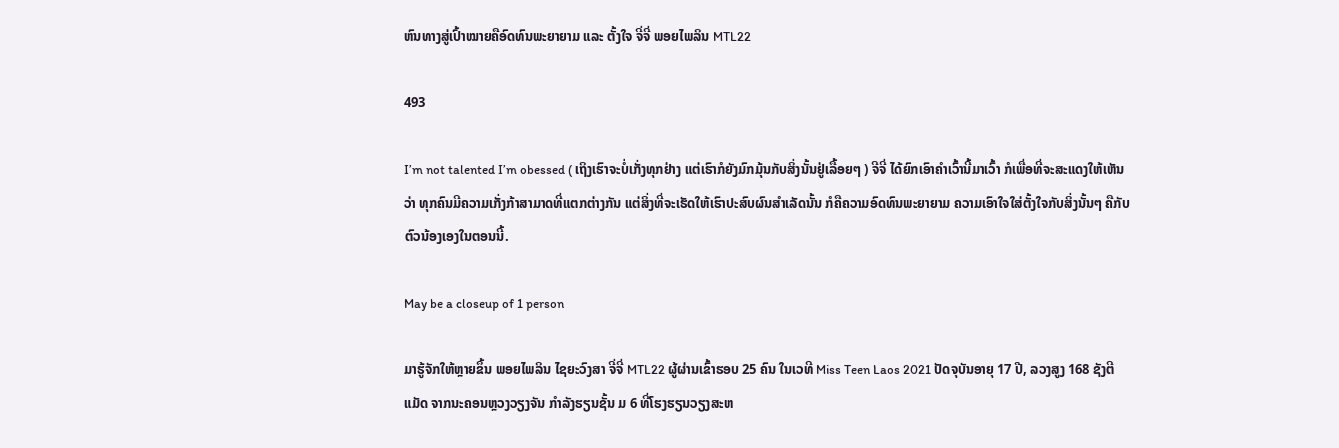ຫົນທາງສູ່ເປົ້າໝາຍຄືອົດທົນພະຍາຍາມ ແລະ ຕັ້ງໃຈ ຈີ່ຈີ່ ພອຍໄພລິນ MTL22

493

I’m not talented I’m obessed ( ເຖິງເຮົາຈະບໍ່ເກັ່ງທຸກຢ່າງ ແຕ່ເຮົາກໍຍັງມົກມຸ້ນກັບສິ່ງນັ້ນຢູ່ເລື້ອຍໆ ) ຈີຈີ່ ໄດ້ຍົກເອົາຄຳເວົ້ານີ້ມາເວົ້າ ກໍເພື່ອທີ່ຈະສະແດງໃຫ້ເຫັນວ່າ ທຸກຄົນມີຄວາມເກັ່ງກ້າສາມາດທີ່ແຕກຕ່າງກັນ ແຕ່ສິ່ງທີ່ຈະເຮັດໃຫ້ເຮົາປະສົບຜົນສຳເລັດນັ້ນ ກໍຄືຄວາມອົດທົນພະຍາຍາມ ຄວາມເອົາໃຈໃສ່ຕັ້ງໃຈກັບສິ່ງນັ້ນໆ ຄືກັບຕົວນ້ອງເອງໃນຕອນນີ້.

May be a closeup of 1 person

ມາຮູ້ຈັກໃຫ້ຫຼາຍຂຶ້ນ ພອຍໄພລິນ ໄຊຍະວົງສາ ຈີ່ຈີ່ MTL22 ຜູ້ຜ່ານເຂົ້າຮອບ 25 ຄົນ ໃນເວທີ Miss Teen Laos 2021 ປັດຈຸບັນອາຍຸ 17 ປີ, ລວງສູງ 168 ຊັງຕີແມັດ ຈາກນະຄອນຫຼວງວຽງຈັນ ກຳລັງຮຽນຊັ້ນ ມ 6 ທີ່ໂຮງຮຽນວຽງສະຫ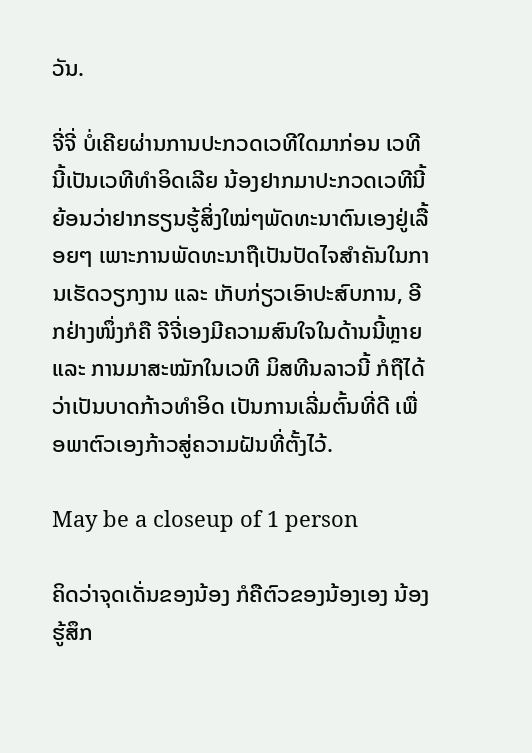ວັນ.

ຈີ່ຈີ່ ບໍ່ເຄີຍຜ່ານການປະກວດເວທີໃດມາກ່ອນ ເວທີນີ້ເປັນເວທີທໍາອິດເລີຍ ນ້ອງຢາກມາປະກວດເວທີນີ້ຍ້ອນວ່າຢາກຮຽນຮູ້ສິ່ງໃໝ່ໆພັດທະນາຕົນເອງຢູ່ເລື້ອຍໆ ເພາະການພັດທະນາຖືເປັນປັດໄຈສຳຄັນໃນການເຮັດວຽກງານ ແລະ ເກັບກ່ຽວເອົາປະສົບການ, ອີກຢ່າງໜຶ່ງກໍຄື ຈີຈີ່ເອງມີຄວາມສົນໃຈໃນດ້ານນີ້ຫຼາຍ ແລະ ການມາສະໝັກໃນເວທີ ມິສທີນລາວນີ້ ກໍຖືໄດ້ວ່າເປັນບາດກ້າວທໍາອິດ ເປັນການເລີ່ມຕົ້ນທີ່ດີ ເພື່ອພາຕົວເອງກ້າວສູ່ຄວາມຝັນທີ່ຕັ້ງໄວ້.

May be a closeup of 1 person

ຄິດວ່າຈຸດເດັ່ນຂອງນ້ອງ ກໍຄືຕົວຂອງນ້ອງເອງ ນ້ອງຮູ້ສຶກ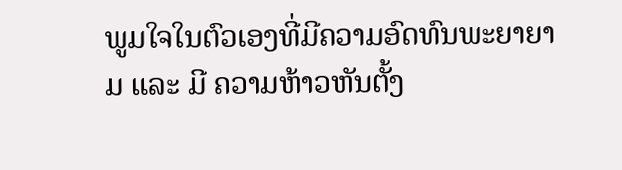ພູມໃຈໃນຕົວເອງທີ່ມີຄວາມອົດທົນພະຍາຍາມ ແລະ ມີ ຄວາມຫ້າວຫັນຕັ້ງ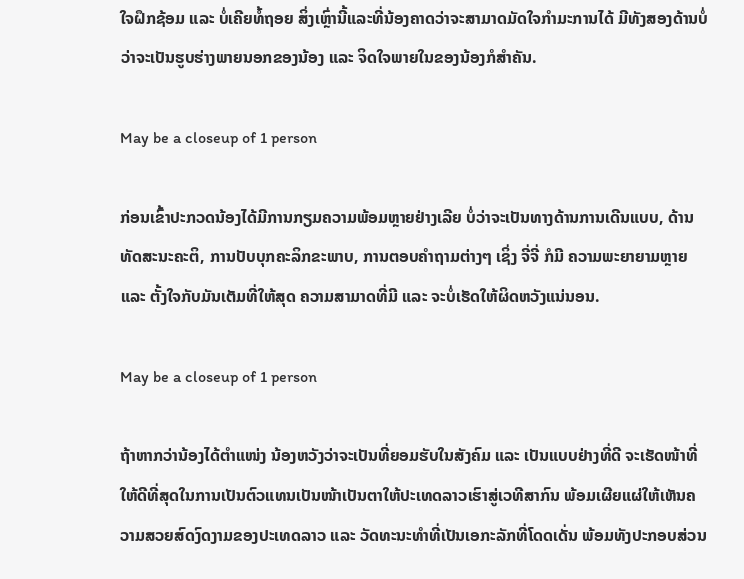ໃຈຝຶກຊ້ອມ ແລະ ບໍ່ເຄີຍທໍ້ຖອຍ ສິ່ງເຫຼົ່ານີ້ແລະທີ່ນ້ອງຄາດວ່າຈະສາມາດມັດໃຈກຳມະການໄດ້ ມີທັງສອງດ້ານບໍ່ວ່າຈະເປັນຮູບຮ່າງພາຍນອກຂອງນ້ອງ ແລະ ຈິດໃຈພາຍໃນຂອງນ້ອງກໍສຳຄັນ.

May be a closeup of 1 person

ກ່ອນເຂົ້າປະກວດນ້ອງໄດ້ມີການກຽມຄວາມພ້ອມຫຼາຍຢ່າງເລີຍ ບໍ່ວ່າຈະເປັນທາງດ້ານການເດີນແບບ, ດ້ານທັດສະນະຄະຕິ, ການປັບບຸກຄະລິກຂະພາບ, ການຕອບຄໍາຖາມຕ່າງໆ ເຊິ່ງ ຈີ່ຈີ່ ກໍມີ ຄວາມພະຍາຍາມຫຼາຍ ແລະ ຕັ້ງໃຈກັບມັນເຕັມທີ່ໃຫ້ສຸດ ຄວາມສາມາດທີ່ມີ ແລະ ຈະບໍ່ເຮັດໃຫ້ຜິດຫວັງແນ່ນອນ.

May be a closeup of 1 person

ຖ້າຫາກວ່ານ້ອງໄດ້ຕຳແໜ່ງ ນ້ອງຫວັງວ່າຈະເປັນທີ່ຍອມຮັບໃນສັງຄົມ ແລະ ເປັນແບບຢ່າງທີ່ດີ ຈະເຮັດໜ້າທີ່ໃຫ້ດີທີ່ສຸດໃນການເປັນຕົວແທນເປັນໜ້າເປັນຕາໃຫ້ປະເທດລາວເຮົາສູ່ເວທີສາກົນ ພ້ອມເຜີຍແຜ່ໃຫ້ເຫັນຄວາມສວຍສົດງົດງາມຂອງປະເທດລາວ ແລະ ວັດທະນະທຳທີ່ເປັນເອກະລັກທີ່ໂດດເດັ່ນ ພ້ອມທັງປະກອບສ່ວນ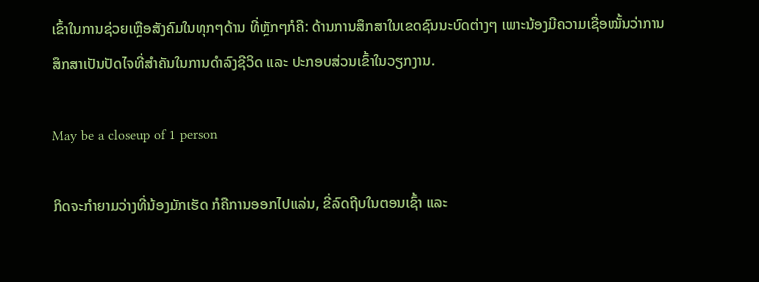ເຂົ້າໃນການຊ່ວຍເຫຼືອສັງຄົມໃນທຸກໆດ້ານ ທີ່ຫຼັກໆກໍຄື: ດ້ານການສຶກສາໃນເຂດຊົນນະບົດຕ່າງໆ ເພາະນ້ອງມີຄວາມເຊື່ອໝັ້ນວ່າການສຶກສາເປັນປັດໄຈທີ່ສຳຄັນໃນການດຳລົງຊີວິດ ແລະ ປະກອບສ່ວນເຂົ້າໃນວຽກງານ.

May be a closeup of 1 person

ກິດຈະກຳຍາມວ່າງທີ່ນ້ອງມັກເຮັດ ກໍຄືການອອກໄປແລ່ນ, ຂີ່ລົດຖີບໃນຕອນເຊົ້າ ແລະ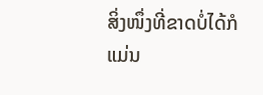ສິ່ງໜຶ່ງທີ່ຂາດບໍ່ໄດ້ກໍແມ່ນ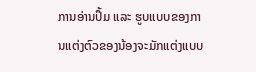ການອ່ານປຶ້ມ ແລະ ຮູບແບບຂອງການແຕ່ງຕົວຂອງນ້ອງຈະມັກແຕ່ງແບບ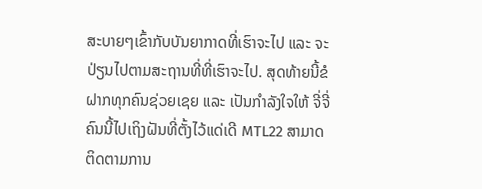ສະບາຍໆເຂົ້າກັບບັນຍາກາດທີ່ເຮົາຈະໄປ ແລະ ຈະປ່ຽນໄປຕາມສະຖານທີ່ທີ່ເຮົາຈະໄປ. ສຸດທ້າຍນີ້ຂໍຝາກທຸກຄົນຊ່ວຍເຊຍ ແລະ ເປັນກໍາລັງໃຈໃຫ້ ຈີ່ຈີ່ຄົນນີ້ໄປເຖິງຝັນທີ່ຕັ້ງໄວ້ແດ່ເດີ MTL22 ສາມາດຕິດຕາມການ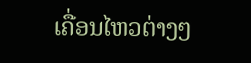ເຄື່ອນໄຫວຕ່າງໆ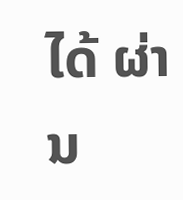ໄດ້ ຜ່ານ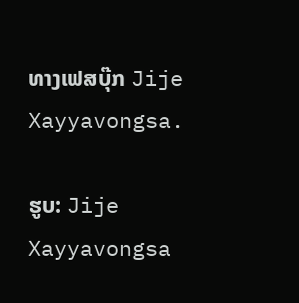ທາງເຟສບຸ໊ກ Jije Xayyavongsa.

ຮູບ: Jije Xayyavongsa